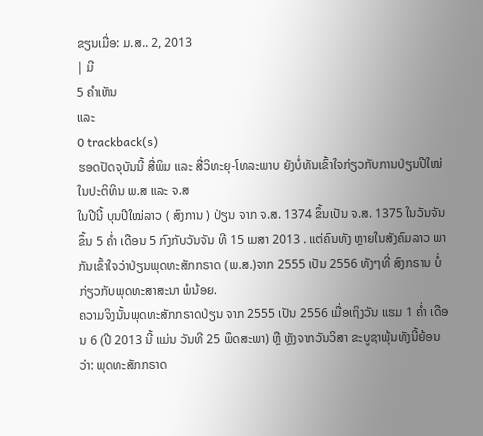ຂຽນເມື່ອ: ມ.ສ.. 2, 2013
| ມີ
5 ຄຳເຫັນ
ແລະ
0 trackback(s)
ຮອດປັດຈຸບັນນີ້ ສື່ພິມ ແລະ ສື່ວິທະຍຸ-ໂທລະພາບ ຍັງບໍ່ທັນເຂົ້າໃຈກ່ຽວກັບການປ່ຽນປີໃໝ່ໃນປະຕິທິນ ພ.ສ ແລະ ຈ.ສ
ໃນປີນີ້ ບຸນປີໃໝ່ລາວ ( ສົງການ ) ປ່ຽນ ຈາກ ຈ.ສ. 1374 ຂຶ້ນເປັນ ຈ.ສ. 1375 ໃນວັນຈັນ ຂຶ້ນ 5 ຄໍ່າ ເດືອນ 5 ກົງກັບວັນຈັນ ທີ 15 ເມສາ 2013 . ແຕ່ຄົນທັງ ຫຼາຍໃນສັງຄົມລາວ ພາກັນເຂົ້າໃຈວ່າປ່ຽນພຸດທະສັກກຣາດ (ພ.ສ.)ຈາກ 2555 ເປັນ 2556 ທັງໆທີ່ ສົງກຣານ ບໍ່ກ່ຽວກັບພຸດທະສາສະນາ ພໍນ້ອຍ.
ຄວາມຈິງນັ້ນພຸດທະສັກກຣາດປ່ຽນ ຈາກ 2555 ເປັນ 2556 ເມື່ອເຖິງວັນ ແຮມ 1 ຄໍ່າ ເດືອນ 6 (ປີ 2013 ນີ້ ແມ່ນ ວັນທີ 25 ພຶດສະພາ) ຫຼື ຫຼັງຈາກວັນວິສາ ຂະບູຊາພຸ້ນທັງນີ້ຍ້ອນວ່າ: ພຸດທະສັກກຣາດ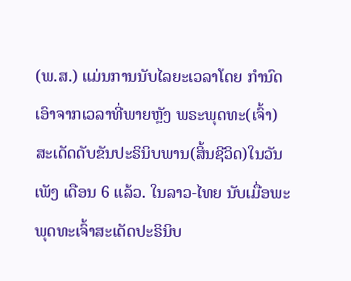(ພ.ສ.) ແມ່ນການນັບໄລຍະເວລາໂດຍ ກໍານົດເອົາຈາກເວລາທີ່ພາຍຫຼັງ ພຣະພຸດທະ(ເຈົ້າ)ສະເດັດດັບຂັນປະຣິນິບພານ(ສິ້ນຊີວິດ)ໃນວັນເພັງ ເດືອນ 6 ແລ້ວ. ໃນລາວ-ໄທຍ ນັບເມື່ອພະພຸດທະເຈົ້າສະເດັດປະຣິນິບ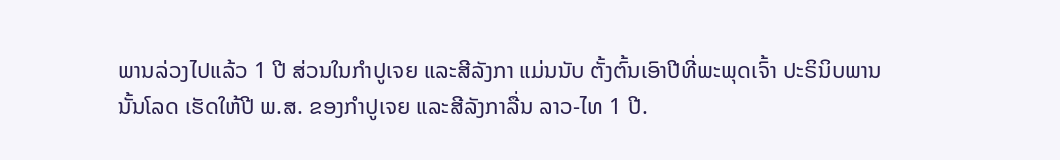ພານລ່ວງໄປແລ້ວ 1 ປີ ສ່ວນໃນກໍາປູເຈຍ ແລະສີລັງກາ ແມ່ນນັບ ຕັ້ງຕົ້ນເອົາປີທີ່ພະພຸດເຈົ້າ ປະຣິນິບພານນັ້ນໂລດ ເຮັດໃຫ້ປີ ພ.ສ. ຂອງກໍາປູເຈຍ ແລະສີລັງກາລື່ນ ລາວ-ໄທ 1 ປີ.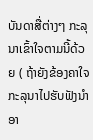ບັນດາສື່ຕ່າງໆ ກະລຸນາເຂົ້າໃຈຕາມນີ້ດ້ວຍ ( ຖ້າຍັງຂ້ອງຄາໃຈ ກະລຸນາໄປຮັບຟັງນຳອາ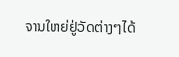ຈານໃຫຍ່ຢູ່ວັດຕ່າງໆໄດ້